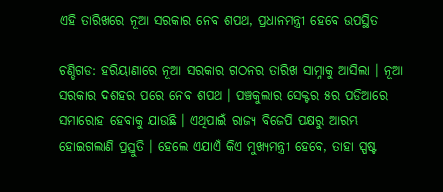ଏହି ତାରିଖରେ ନୂଆ ସରକାର ନେବ ଶପଥ, ପ୍ରଧାନମନ୍ତ୍ରୀ ହେବେ ଉପସ୍ଥିତ

ଚଣ୍ଡିଗଡ: ହରିୟାଣାରେ ନୂଆ ସରକାର ଗଠନର ତାରିଖ ସାମ୍ନାକୁ ଆସିଲା । ନୂଆ ସରକାର ଦଶହର ପରେ ନେବ ଶପଥ । ପଞ୍ଚକୁଲାର ସେକ୍ଟର ୫ର ପଡିଆରେ ସମାରୋହ ହେବାକୁ ଯାଉଛି । ଏଥିପାଇଁ ରାଜ୍ୟ ବିଜେପି ପକ୍ଷରୁ ଆରମ୍ଭ ହୋଇଗଲାଣି ପ୍ରସ୍ତୁତି । ହେଲେ ଏଯାଏଁ କିଏ ମୁଖ୍ୟମନ୍ତ୍ରୀ ହେବେ, ତାହା ସ୍ପଷ୍ଟ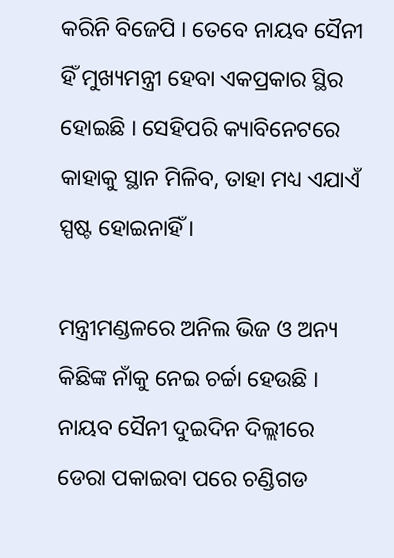କରିନି ବିଜେପି । ତେବେ ନାୟବ ସୈନୀ ହିଁ ମୁଖ୍ୟମନ୍ତ୍ରୀ ହେବା ଏକପ୍ରକାର ସ୍ଥିର ହୋଇଛି । ସେହିପରି କ୍ୟାବିନେଟରେ କାହାକୁ ସ୍ଥାନ ମିଳିବ, ତାହା ମଧ୍ୟ ଏଯାଏଁ ସ୍ପଷ୍ଟ ହୋଇନାହିଁ ।

ମନ୍ତ୍ରୀମଣ୍ଡଳରେ ଅନିଲ ଭିଜ ଓ ଅନ୍ୟ କିଛିଙ୍କ ନାଁକୁ ନେଇ ଚର୍ଚ୍ଚା ହେଉଛି । ନାୟବ ସୈନୀ ଦୁଇଦିନ ଦିଲ୍ଲୀରେ ଡେରା ପକାଇବା ପରେ ଚଣ୍ଡିଗଡ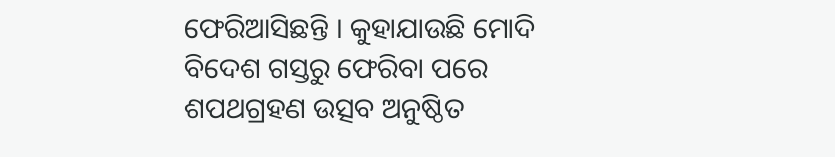ଫେରିଆସିଛନ୍ତି । କୁହାଯାଉଛି ମୋଦି ବିଦେଶ ଗସ୍ତରୁ ଫେରିବା ପରେ ଶପଥଗ୍ରହଣ ଉତ୍ସବ ଅନୁଷ୍ଠିତ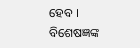ହେବ । ବିଶେଷଜ୍ଞଙ୍କ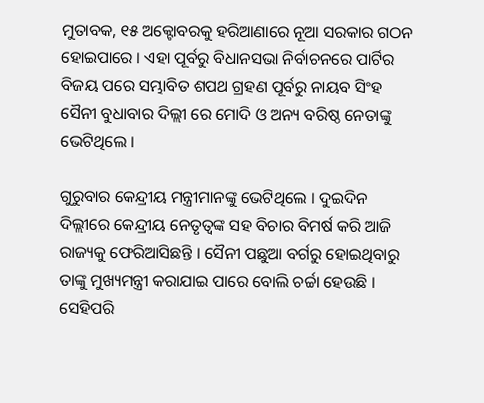ମୁତାବକ, ୧୫ ଅକ୍ଟୋବରକୁ ହରିଆଣାରେ ନୂଆ ସରକାର ଗଠନ ହୋଇପାରେ । ଏହା ପୂର୍ବରୁ ବିଧାନସଭା ନିର୍ବାଚନରେ ପାର୍ଟିର ବିଜୟ ପରେ ସମ୍ଭାବିତ ଶପଥ ଗ୍ରହଣ ପୂର୍ବରୁ ନାୟବ ସିଂହ ସୈନୀ ବୁଧାବାର ଦିଲ୍ଲୀ ରେ ମୋଦି ଓ ଅନ୍ୟ ବରିଷ୍ଠ ନେତାଙ୍କୁ ଭେଟିଥିଲେ ।

ଗୁରୁବାର କେନ୍ଦ୍ରୀୟ ମନ୍ତ୍ରୀମାନଙ୍କୁ ଭେଟିଥିଲେ । ଦୁଇଦିନ ଦିଲ୍ଲୀରେ କେନ୍ଦ୍ରୀୟ ନେତୃତ୍ୱଙ୍କ ସହ ବିଚାର ବିମର୍ଷ କରି ଆଜି ରାଜ୍ୟକୁ ଫେରିଆସିଛନ୍ତି । ସୈନୀ ପଛୁଆ ବର୍ଗରୁ ହୋଇଥିବାରୁ ତାଙ୍କୁ ମୁଖ୍ୟମନ୍ତ୍ରୀ କରାଯାଇ ପାରେ ବୋଲି ଚର୍ଚ୍ଚା ହେଉଛି । ସେହିପରି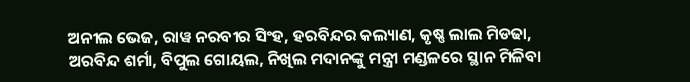ଅନୀଲ ଭେଜ, ରାୱ ନରବୀର ସିଂହ, ହରବିନ୍ଦର କଲ୍ୟାଣ, କୃଷ୍ଣ ଲାଲ ମିଡଢା, ଅରବିନ୍ଦ ଶର୍ମା, ବିପୁଲ ଗୋୟଲ, ନିଖିଲ ମଦାନଙ୍କୁ ମନ୍ତ୍ରୀ ମଣ୍ଡଳରେ ସ୍ଥାନ ମିଳିବା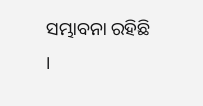ସମ୍ଭାବନା ରହିଛି ।